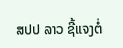ສປປ ລາວ ຊີ້ແຈງຕໍ່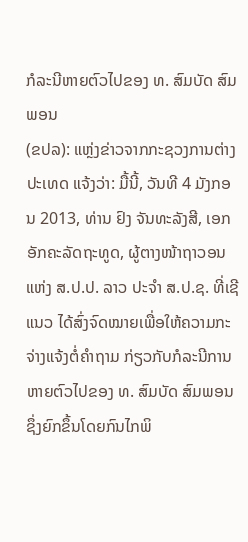ກໍລະນີຫາຍຕົວໄປຂອງ ທ. ສົມບັດ ສົມພອນ
(ຂປລ): ແຫຼ່ງຂ່າວຈາກກະຊວງການຕ່າງປະເທດ ແຈ້ງວ່າ: ມື້ນີ້, ວັນທີ 4 ມັງກອນ 2013, ທ່ານ ຢົງ ຈັນທະລັງສີ, ເອກອັກຄະລັດຖະທູດ, ຜູ້ຕາງໜ້າຖາວອນ ແຫ່ງ ສ.ປ.ປ. ລາວ ປະຈຳ ສ.ປ.ຊ. ທີ່ເຊີແນວ ໄດ້ສົ່ງຈົດໝາຍເພື່ອໃຫ້ຄວາມກະຈ່າງແຈ້ງຕໍ່ຄຳຖາມ ກ່ຽວກັບກໍລະນີການຫາຍຕົວໄປຂອງ ທ. ສົມບັດ ສົມພອນ ຊຶ່ງຍົກຂຶ້ນໂດຍກົນໄກພິ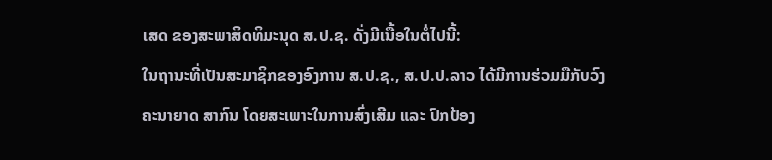ເສດ ຂອງສະພາສິດທິມະນຸດ ສ.ປ.ຊ. ດັ່ງມີເນື້ອໃນຕໍ່ໄປນີ້:
ໃນຖານະທີ່ເປັນສະມາຊິກຂອງອົງການ ສ.ປ.ຊ., ສ.ປ.ປ.ລາວ ໄດ້ມີການຮ່ວມມືກັບວົງຄະນາຍາດ ສາກົນ ໂດຍສະເພາະໃນການສົ່ງເສີມ ແລະ ປົກປ້ອງ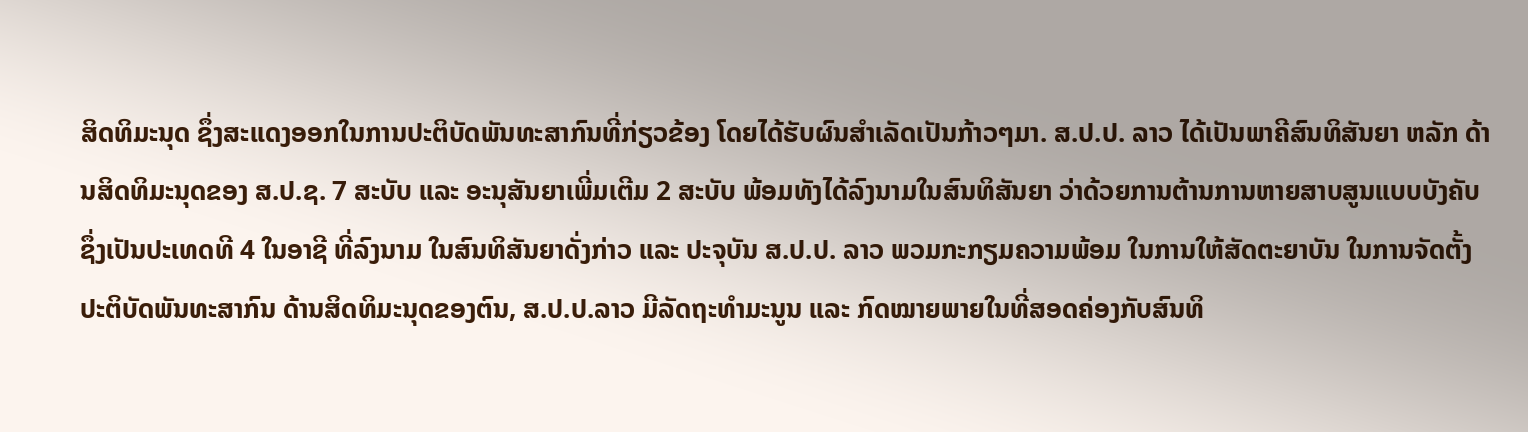ສິດທິມະນຸດ ຊຶ່ງສະແດງອອກໃນການປະຕິບັດພັນທະສາກົນທີ່ກ່ຽວຂ້ອງ ໂດຍໄດ້ຮັບຜົນສຳເລັດເປັນກ້າວໆມາ. ສ.ປ.ປ. ລາວ ໄດ້ເປັນພາຄີສົນທິສັນຍາ ຫລັກ ດ້ານສິດທິມະນຸດຂອງ ສ.ປ.ຊ. 7 ສະບັບ ແລະ ອະນຸສັນຍາເພີ່ມເຕີມ 2 ສະບັບ ພ້ອມທັງໄດ້ລົງນາມໃນສົນທິສັນຍາ ວ່າດ້ວຍການຕ້ານການຫາຍສາບສູນແບບບັງຄັບ ຊຶ່ງເປັນປະເທດທີ 4 ໃນອາຊີ ທີ່ລົງນາມ ໃນສົນທິສັນຍາດັ່ງກ່າວ ແລະ ປະຈຸບັນ ສ.ປ.ປ. ລາວ ພວມກະກຽມຄວາມພ້ອມ ໃນການໃຫ້ສັດຕະຍາບັນ ໃນການຈັດຕັ້ງປະຕິບັດພັນທະສາກົນ ດ້ານສິດທິມະນຸດຂອງຕົນ, ສ.ປ.ປ.ລາວ ມີລັດຖະທຳມະນູນ ແລະ ກົດໝາຍພາຍໃນທີ່ສອດຄ່ອງກັບສົນທິ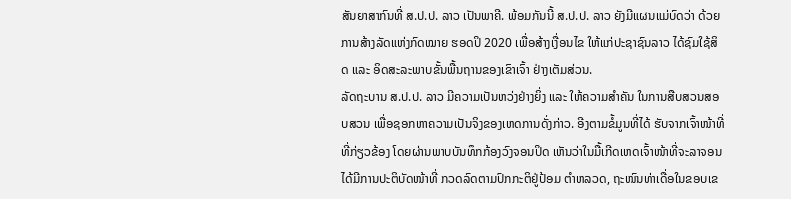ສັນຍາສາກົນທີ່ ສ.ປ.ປ. ລາວ ເປັນພາຄີ. ພ້ອມກັນນີ້ ສ.ປ.ປ. ລາວ ຍັງມີແຜນແມ່ບົດວ່າ ດ້ວຍການສ້າງລັດແຫ່ງກົດໝາຍ ຮອດປິ 2020 ເພື່ອສ້າງເງື່ອນໄຂ ໃຫ້ແກ່ປະຊາຊົນລາວ ໄດ້ຊົມໃຊ້ສິດ ແລະ ອິດສະລະພາບຂັ້ນພື້ນຖານຂອງເຂົາເຈົ້າ ຢ່າງເຕັມສ່ວນ.
ລັດຖະບານ ສ.ປ.ປ. ລາວ ມີຄວາມເປັນຫວ່ງຢ່າງຍິ່ງ ແລະ ໃຫ້ຄວາມສຳຄັນ ໃນການສືບສວນສອບສວນ ເພື່ອຊອກຫາຄວາມເປັນຈິງຂອງເຫດການດັ່ງກ່າວ. ອີງຕາມຂໍ້ມູນທີ່ໄດ້ ຮັບຈາກເຈົ້າໜ້າທີ່ທີ່ກ່ຽວຂ້ອງ ໂດຍຜ່ານພາບບັນທຶກກ້ອງວົງຈອນປິດ ເຫັນວ່າໃນມື້ເກີດເຫດເຈົ້າໜ້າທີ່ຈະລາຈອນ ໄດ້ມີການປະຕິບັດໜ້າທີ່ ກວດລົດຕາມປົກກະຕິຢູ່ປ້ອມ ຕຳຫລວດ, ຖະໜົນທ່າເດື່ອໃນຂອບເຂ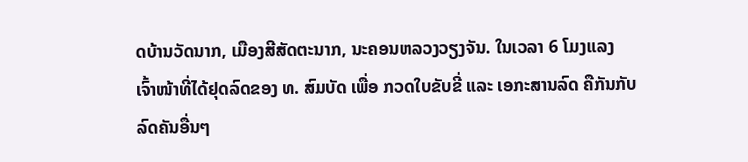ດບ້ານວັດນາກ, ເມືອງສີສັດຕະນາກ, ນະຄອນຫລວງວຽງຈັນ. ໃນເວລາ 6 ໂມງແລງ ເຈົ້າໜ້າທີ່ໄດ້ຢຸດລົດຂອງ ທ. ສົມບັດ ເພື່ອ ກວດໃບຂັບຂີ່ ແລະ ເອກະສານລົດ ຄືກັນກັບລົດຄັນອື່ນໆ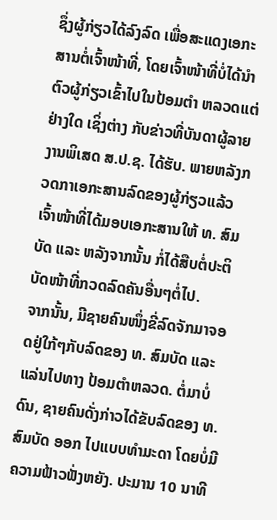ຊຶ່ງຜູ້ກ່ຽວໄດ້ລົງລົດ ເພື່ອສະແດງເອກະສານຕໍ່ເຈົ້າໜ້າທີ່, ໂດຍເຈົ້າໜ້າທີ່ບໍ່ໄດ້ນຳຕົວຜູ້ກ່ຽວເຂົ້າໄປໃນປ້ອມຕຳ ຫລວດແຕ່ຢ່າງໃດ ເຊິ່ງຕ່າງ ກັບຂ່າວທີ່ບັນດາຜູ້ລາຍງານພິເສດ ສ.ປ.ຊ. ໄດ້ຮັບ. ພາຍຫລັງກວດກາເອກະສານລົດຂອງຜູ້ກ່ຽວແລ້ວ ເຈົ້າໜ້າທີ່ໄດ້ມອບເອກະສານໃຫ້ ທ. ສົມບັດ ແລະ ຫລັງຈາກນັ້ນ ກໍ່ໄດ້ສືບຕໍ່ປະຕິບັດໜ້າທີ່ກວດລົດຄັນອື່ນໆຕໍ່ໄປ.
ຈາກນັ້ນ, ມີຊາຍຄົນໜຶ່ງຂີ່ລົດຈັກມາຈອດຢູ່ໃກ້ໆກັບລົດຂອງ ທ. ສົມບັດ ແລະ ແລ່ນໄປທາງ ປ້ອມຕຳຫລວດ. ຕໍ່ມາບໍ່ດົນ, ຊາຍຄົນດັ່ງກ່າວໄດ້ຂັບລົດຂອງ ທ. ສົມບັດ ອອກ ໄປແບບທຳມະດາ ໂດຍບໍ່ມີຄວາມຟ້າວຟັ່ງຫຍັງ. ປະມານ 10 ນາທີ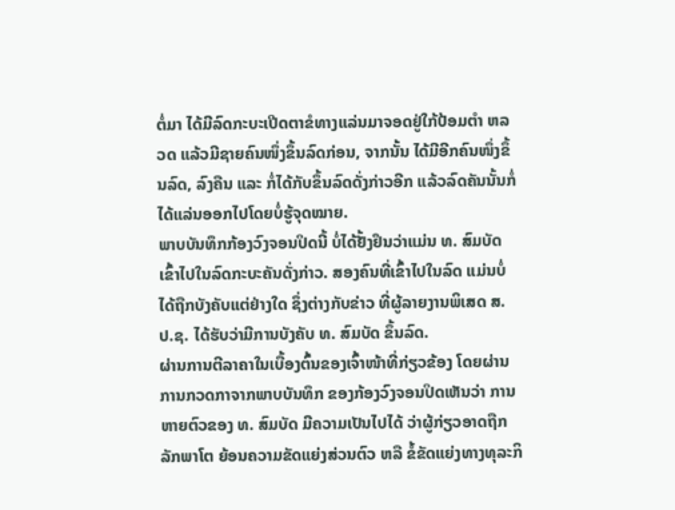ຕໍ່ມາ ໄດ້ມີລົດກະບະເປີດຕາຂໍທາງແລ່ນມາຈອດຢູ່ໃກ້ປ້ອມຕຳ ຫລວດ ແລ້ວມີຊາຍຄົນໜຶ່ງຂຶ້ນລົດກ່ອນ, ຈາກນັ້ນ ໄດ້ມີອີກຄົນໜຶ່ງຂຶ້ນລົດ, ລົງຄືນ ແລະ ກໍ່ໄດ້ກັບຂຶ້ນລົດດັ່ງກ່າວອີກ ແລ້ວລົດຄັນນັ້ນກໍ່ໄດ້ແລ່ນອອກໄປໂດຍບໍ່ຮູ້ຈຸດໝາຍ.
ພາບບັນທຶກກ້ອງວົງຈອນປິດນີ້ ບໍ່ໄດ້ຢັ້ງຢຶນວ່າແມ່ນ ທ. ສົມບັດ ເຂົ້າໄປໃນລົດກະບະຄັນດັ່ງກ່າວ. ສອງຄົນທີ່ເຂົ້າໄປໃນລົດ ແມ່ນບໍ່ໄດ້ຖືກບັງຄັບແຕ່ຢ່າງໃດ ຊຶ່ງຕ່າງກັບຂ່າວ ທີ່ຜູ້ລາຍງານພິເສດ ສ.ປ.ຊ. ໄດ້ຮັບວ່າມີການບັງຄັບ ທ. ສົມບັດ ຂຶ້ນລົດ.
ຜ່ານການຕີລາຄາໃນເບື້ອງຕົ້ນຂອງເຈົ້າໜ້າທີ່ກ່ຽວຂ້ອງ ໂດຍຜ່ານການກວດກາຈາກພາບບັນທຶກ ຂອງກ້ອງວົງຈອນປິດເຫັນວ່າ ການຫາຍຕົວຂອງ ທ. ສົມບັດ ມີຄວາມເປັນໄປໄດ້ ວ່າຜູ້ກ່ຽວອາດຖືກລັກພາໂຕ ຍ້ອນຄວາມຂັດແຍ່ງສ່ວນຕົວ ຫລື ຂໍ້ຂັດແຍ່ງທາງທຸລະກິ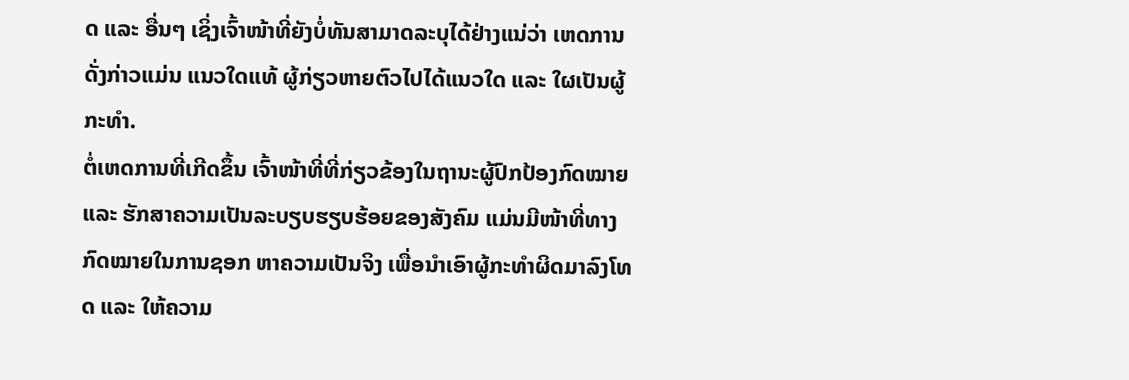ດ ແລະ ອື່ນໆ ເຊິ່ງເຈົ້າໜ້າທີ່ຍັງບໍ່ທັນສາມາດລະບຸໄດ້ຢ່າງແນ່ວ່າ ເຫດການດັ່ງກ່າວແມ່ນ ແນວໃດແທ້ ຜູ້ກ່ຽວຫາຍຕົວໄປໄດ້ແນວໃດ ແລະ ໃຜເປັນຜູ້ກະທຳ.
ຕໍ່ເຫດການທີ່ເກີດຂຶ້ນ ເຈົ້າໜ້າທີ່ທີ່ກ່ຽວຂ້ອງໃນຖານະຜູ້ປົກປ້ອງກົດໝາຍ ແລະ ຮັກສາຄວາມເປັນລະບຽບຮຽບຮ້ອຍຂອງສັງຄົມ ແມ່ນມີໜ້າທີ່ທາງກົດໝາຍໃນການຊອກ ຫາຄວາມເປັນຈິງ ເພື່ອນຳເອົາຜູ້ກະທຳຜິດມາລົງໂທດ ແລະ ໃຫ້ຄວາມ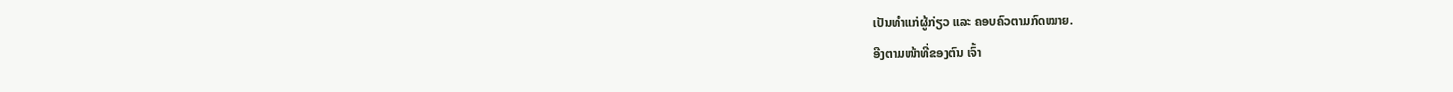ເປັນທຳແກ່ຜູ້ກ່ຽວ ແລະ ຄອບຄົວຕາມກົດໝາຍ.
ອີງຕາມໜ້າທີ່ຂອງຕົນ ເຈົ້າ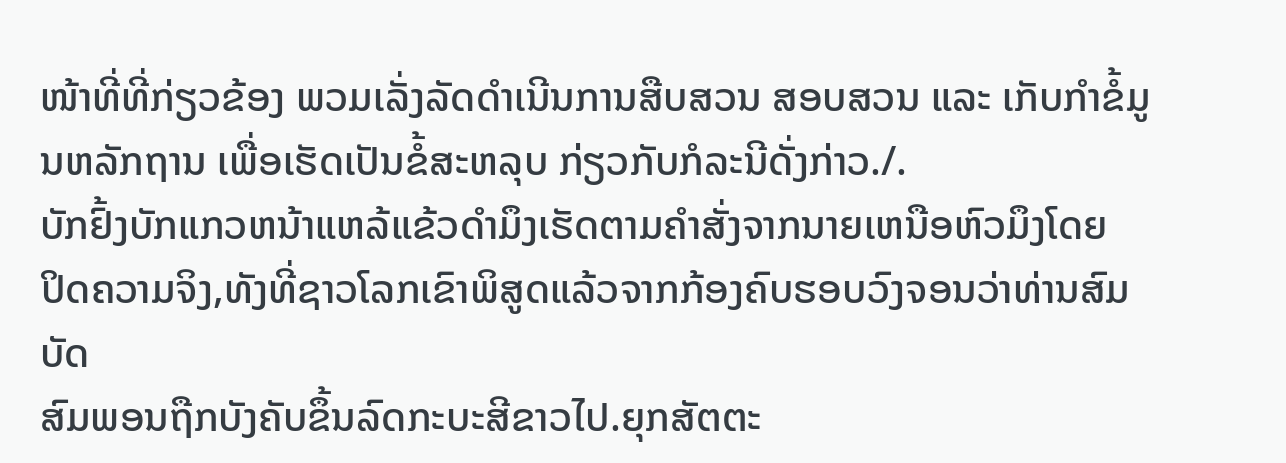ໜ້າທີ່ທີ່ກ່ຽວຂ້ອງ ພວມເລັ່ງລັດດຳເນີນການສືບສວນ ສອບສວນ ແລະ ເກັບກຳຂໍ້ມູນຫລັກຖານ ເພື່ອເຮັດເປັນຂໍ້ສະຫລຸບ ກ່ຽວກັບກໍລະນີດັ່ງກ່າວ./.
ບັກຢົ້ງບັກແກວຫນ້າແຫລ້ແຂ້ວດໍາມຶງເຮັດຕາມຄໍາສັ່ງຈາກນາຍເຫນືອຫົວມຶງໂດຍ
ປິດຄວາມຈິງ,ທັງທີ່ຊາວໂລກເຂົາພິສູດແລ້ວຈາກກ້ອງຄົບຮອບວົງຈອນວ່າທ່ານສົມບັດ
ສົມພອນຖືກບັງຄັບຂຶ້ນລົດກະບະສີຂາວໄປ.ຍຸກສັຕຕະ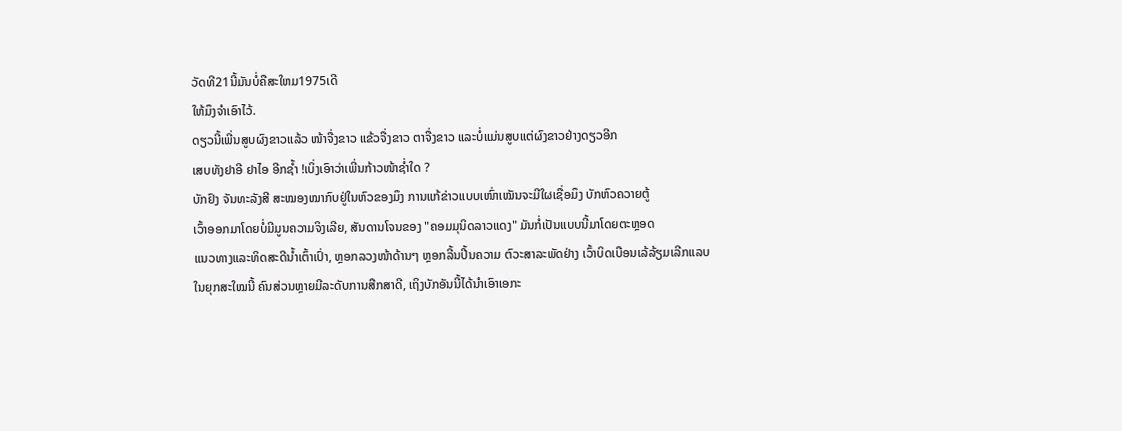ວັດທີ21ນີ້ມັນບໍ່ຄືສະໃຫມ1975ເດີ
ໃຫ້ມຶງຈໍາເອົາໄວ້.
ດຽວນີ້ເພີ່ນສູບຜົງຂາວແລ້ວ ໜ້າຈື່ງຂາວ ແຂ້ວຈື່ງຂາວ ຕາຈື່ງຂາວ ແລະບໍ່ແມ່ນສູບແຕ່ຜົງຂາວຢ່າງດຽວອີກ
ເສບທັງຢາອີ ຢາໄອ ອີກຊໍ້າ !ເບິ່ງເອົາວ່າເພີ່ນກ້າວໜ້າຊໍ່າໃດ ?
ບັກຢົງ ຈັນທະລັງສີ ສະໝອງໝາກົບຢູ່ໃນຫົວຂອງມຶງ ການແກ້ຂ່າວແບບເໜົ່າເໝັນຈະມີໃຜເຊື່ອມຶງ ບັກຫົວຄວາຍຕູ້
ເວົ້າອອກມາໂດຍບໍ່ມີມູນຄວາມຈິງເລີຍ, ສັນດານໂຈນຂອງ "ຄອມມຸນິດລາວແດງ" ມັນກໍ່ເປັນແບບນີ້ມາໂດຍຕະຫຼອດ
ແນວທາງແລະທິດສະດີນ້ຳເຕົ້າເປົ່າ, ຫຼອກລວງໜ້າດ້ານໆ ຫຼອກລີ້ນປີ້ນຄວາມ ຕົວະສາລະພັດຢ່າງ ເວົ້າບິດເບືອນເລ້ລ້ຽມເລີກແລບ
ໃນຍຸກສະໃໝນີ້ ຄົນສ່ວນຫຼາຍມີລະດັບການສືກສາດີ, ເຖິງບັກອັນນີ້ໄດ້ນຳເອົາເອກະ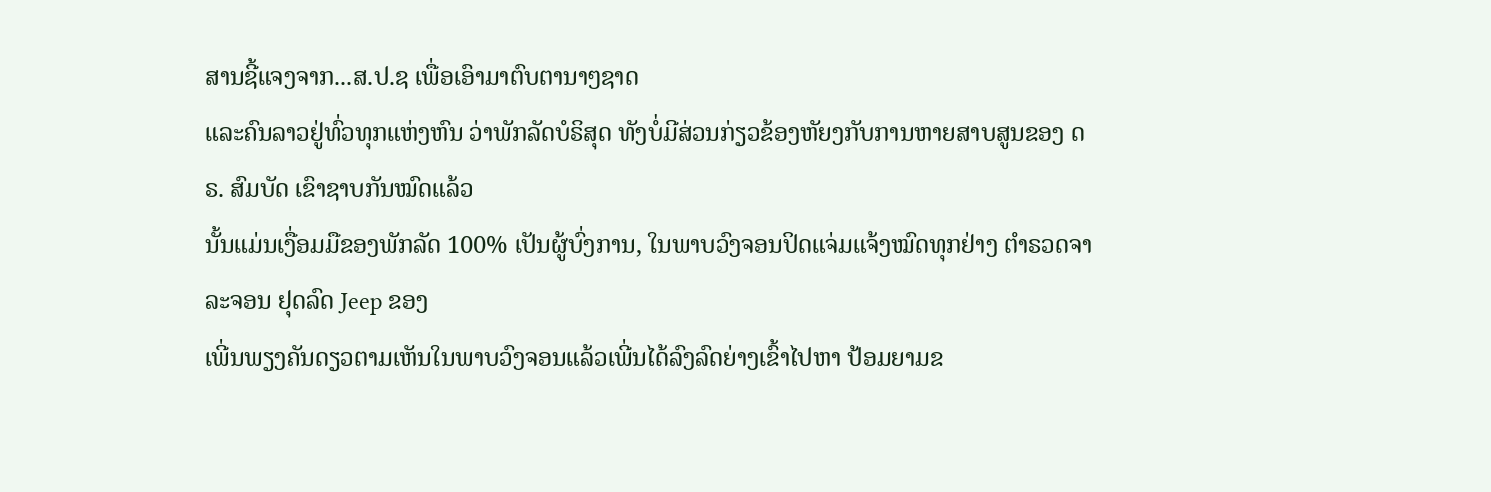ສານຊີ້ແຈງຈາກ...ສ.ປ.ຊ ເພື່ອເອົາມາຕົບຕານາໆຊາດ
ແລະຄົນລາວຢູ່ທົ່ວທຸກແຫ່ງຫົນ ວ່າພັກລັດບໍຣິສຸດ ທັງບໍ່ມີສ່ວນກ່ຽວຂ້ອງຫັຍງກັບການຫາຍສາບສູນຂອງ ດຣ. ສົມບັດ ເຂົາຊາບກັນໝົດແລ້ວ
ນັ້ນແມ່ນເງື່ອມມືຂອງພັກລັດ 100% ເປັນຜູ້ບົ່ງການ, ໃນພາບວົງຈອນປິດແຈ່ມແຈ້ງໝົດທຸກຢ່າງ ຕຳຣວດຈາລະຈອນ ຢຸດລົດ Jeep ຂອງ
ເພີ່ນພຽງຄັນດຽວຕາມເຫັນໃນພາບວົງຈອນແລ້ວເພີ່ນໄດ້ລົງລົດຍ່າງເຂົ້າໄປຫາ ປ້ອມຍາມຂ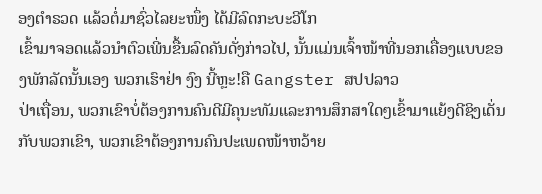ອງຕຳຣວດ ແລ້ວຕໍ່ມາຊົ່ວໄລຍະໜຶ່ງ ໄດ້ມີລົດກະບະວີໂກ
ເຂົ້າມາຈອດແລ້ວນຳຕົວເພີ່ນຂື້ນລົດຄັນດັ່ງກ່າວໄປ, ນັ້ນແມ່ນເຈົ້າໜ້າທີ່ນອກເຄື່ອງແບບຂອງພັກລັດນັ້ນເອງ ພວກເຮົາຢ່າ ງົງ ນີ້ຫຼະ!ຄື Gangster ສປປລາວ
ປ່າເຖື່ອນ, ພວກເຂົາບໍ່ຕ້ອງການຄົນດີມີຄຸນະທັມແລະການສຶກສາໃດໆເຂົ້າມາແຍ້ງດີຊິງເດັ່ນກັບພວກເຂົາ, ພວກເຂົາຕ້ອງການຄົນປະເພດໜ້າຫວ້າຍ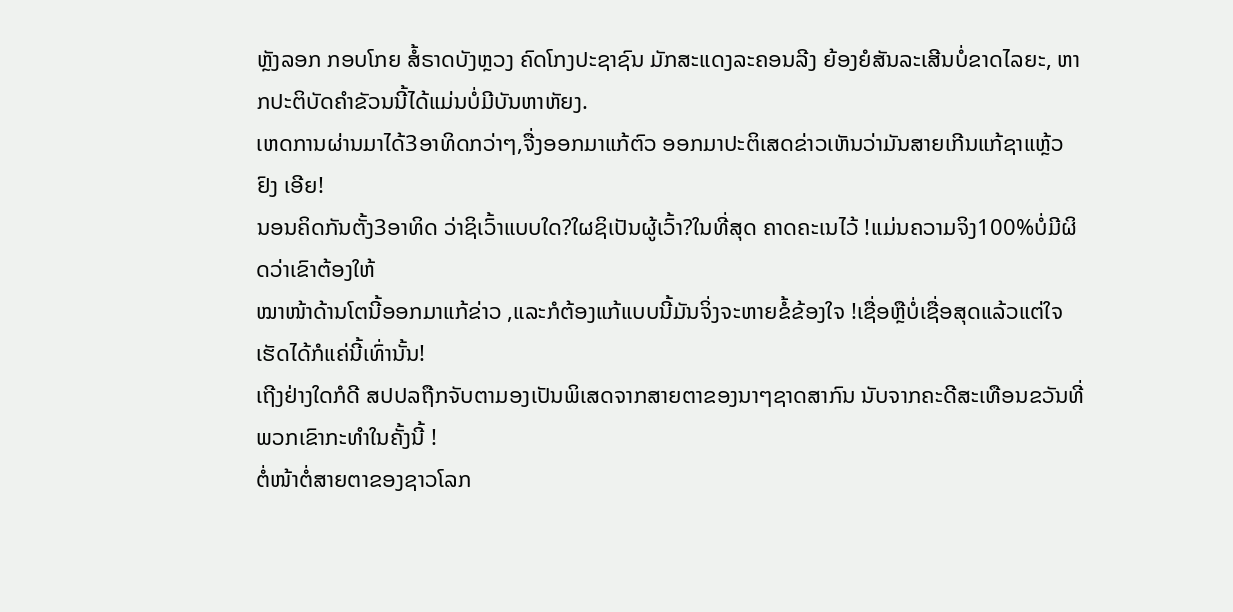ຫຼັງລອກ ກອບໂກຍ ສໍ້ຣາດບັງຫຼວງ ຄົດໂກງປະຊາຊົນ ມັກສະແດງລະຄອນລີງ ຍ້ອງຍໍສັນລະເສີນບໍ່ຂາດໄລຍະ, ຫາກປະຕິບັດຄຳຂັວນນີ້ໄດ້ແມ່ນບໍ່ມີບັນຫາຫັຍງ.
ເຫດການຜ່ານມາໄດ້3ອາທິດກວ່າໆ,ຈື່ງອອກມາແກ້ຕົວ ອອກມາປະຕິເສດຂ່າວເຫັນວ່າມັນສາຍເກີນແກ້ຊາແຫຼ້ວ ຢົງ ເອີຍ!
ນອນຄິດກັນຕັ້ງ3ອາທິດ ວ່າຊິເວົ້າແບບໃດ?ໃຜຊິເປັນຜູ້ເວົ້າ?ໃນທີ່ສຸດ ຄາດຄະເນໄວ້ !ແມ່ນຄວາມຈິງ100%ບໍ່ມີຜິດວ່າເຂົາຕ້ອງໃຫ້
ໝາໜ້າດ້ານໂຕນີ້ອອກມາແກ້ຂ່າວ ,ແລະກໍຕ້ອງແກ້ແບບນີ້ມັນຈິ່ງຈະຫາຍຂໍ້ຂ້ອງໃຈ !ເຊື່ອຫຼືບໍ່ເຊື່ອສຸດແລ້ວແຕ່ໃຈ ເຮັດໄດ້ກໍແຄ່ນີ້ເທົ່ານັ້ນ!
ເຖີງຢ່າງໃດກໍດີ ສປປລຖືກຈັບຕາມອງເປັນພິເສດຈາກສາຍຕາຂອງນາໆຊາດສາກົນ ນັບຈາກຄະດີສະເທືອນຂວັນທີ່ພວກເຂົາກະທໍາໃນຄັ້ງນີ້ !
ຕໍ່ໜ້າຕໍ່ສາຍຕາຂອງຊາວໂລກ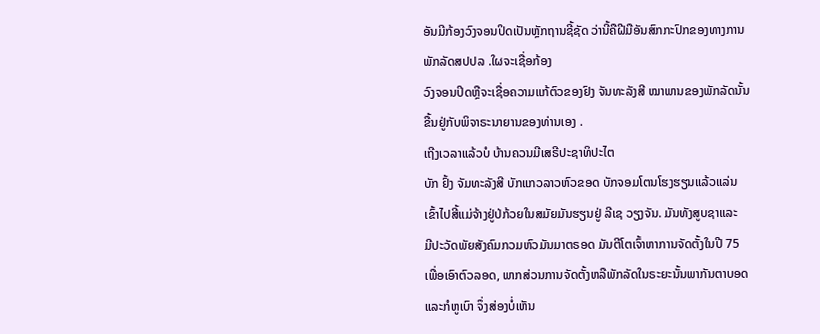ອັນມີກ້ອງວົງຈອນປິດເປັນຫຼັກຖານຊີ້ຊັດ ວ່ານີ້ຄືຝີມືອັນສົກກະປົກຂອງທາງການພັກລັດສປປລ .ໃຜຈະເຊື່ອກ້ອງ
ວົງຈອນປິດຫຼືຈະເຊື່ອຄວາມແກ້ຕົວຂອງຢົງ ຈັນທະລັງສີ ໝາພານຂອງພັກລັດນັ້ນ ຂື້ນຢູ່ກັບພິຈາຣະນາຍານຂອງທ່ານເອງ .
ເຖີງເວລາແລ້ວບໍ ບ້ານຄວນມີເສຣີປະຊາທິປະໄຕ
ບັກ ຢົ້ງ ຈັມທະລັງສີ ບັກແກວລາວຫົວຂອດ ບັກຈອມໂຕນໂຮງຮຽນແລ້ວແລ່ນ
ເຂົ້າໄປສີ້ແມ່ຈ້າງຢູ່ປ່ກ້ວຍໃນສມັຍມັນຮຽນຢູ່ ລີເຊ ວຽງຈັນ. ມັນທັງສູບຊາແລະ
ມີປະວັດພັຍສັງຄົມກວມຫົວມັນມາຕຣອດ ມັນຕີໂຕເຈົ້າຫາການຈັດຕັ້ງໃນປີ 75
ເພື່ອເອົາຕົວລອດ, ພາກສ່ວນການຈັດຕັ້ງຫລືພັກລັດໃນຣະຍະນັ້ນພາກັນຕາບອດ
ແລະກໍຫູເບົາ ຈຶ່ງສ່ອງບໍ່ເຫັນ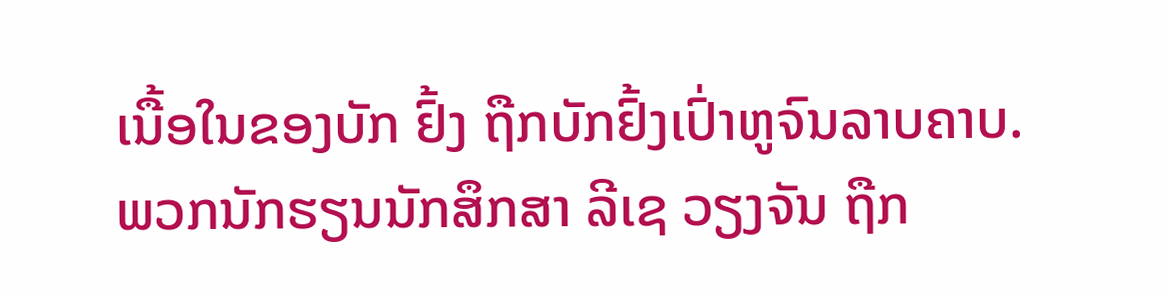ເນື້ອໃນຂອງບັກ ຢົ້ງ ຖືກບັກຢົ້ງເປົ່າຫູຈົນລາບຄາບ.
ພວກນັກຮຽນນັກສຶກສາ ລີເຊ ວຽງຈັນ ຖືກ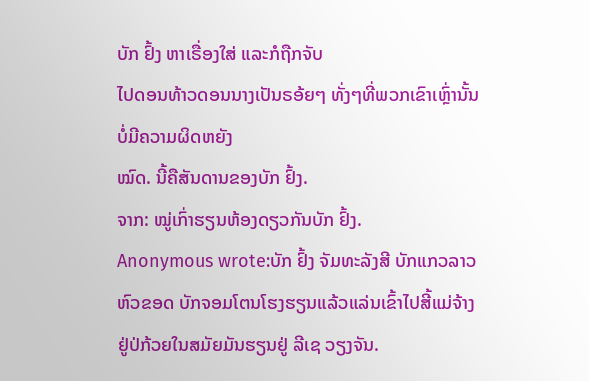ບັກ ຢົ້ງ ຫາເຣື່ອງໃສ່ ແລະກໍຖືກຈັບ
ໄປດອນທ້າວດອນນາງເປັນຣອ້ຍໆ ທັ່ງໆທີ່ພວກເຂົາເຫຼົ່ານັ້ນບໍ່ມີຄວາມຜິດຫຍັງ
ໝົດ. ນີ້ຄືສັນດານຂອງບັກ ຢົ້ງ.
ຈາກ: ໝູ່ເກົ່າຮຽນຫ້ອງດຽວກັນບັກ ຢົ້ງ.
Anonymous wrote:ບັກ ຢົ້ງ ຈັມທະລັງສີ ບັກແກວລາວຫົວຂອດ ບັກຈອມໂຕນໂຮງຮຽນແລ້ວແລ່ນເຂົ້າໄປສີ້ແມ່ຈ້າງຢູ່ປ່ກ້ວຍໃນສມັຍມັນຮຽນຢູ່ ລີເຊ ວຽງຈັນ.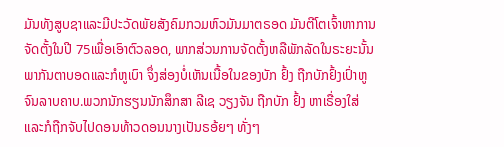ມັນທັງສູບຊາແລະມີປະວັດພັຍສັງຄົມກວມຫົວມັນມາຕຣອດ ມັນຕີໂຕເຈົ້າຫາການຈັດຕັ້ງໃນປີ 75ເພື່ອເອົາຕົວລອດ, ພາກສ່ວນການຈັດຕັ້ງຫລືພັກລັດໃນຣະຍະນັ້ນພາກັນຕາບອດແລະກໍຫູເບົາ ຈຶ່ງສ່ອງບໍ່ເຫັນເນື້ອໃນຂອງບັກ ຢົ້ງ ຖືກບັກຢົ້ງເປົ່າຫູຈົນລາບຄາບ.ພວກນັກຮຽນນັກສຶກສາ ລີເຊ ວຽງຈັນ ຖືກບັກ ຢົ້ງ ຫາເຣື່ອງໃສ່ ແລະກໍຖືກຈັບໄປດອນທ້າວດອນນາງເປັນຣອ້ຍໆ ທັ່ງໆ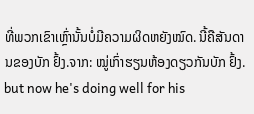ທີ່ພວກເຂົາເຫຼົ່ານັ້ນບໍ່ມີຄວາມຜິດຫຍັງໝົດ. ນີ້ຄືສັນດານຂອງບັກ ຢົ້ງ.ຈາກ: ໝູ່ເກົ່າຮຽນຫ້ອງດຽວກັນບັກ ຢົ້ງ.
but now he's doing well for his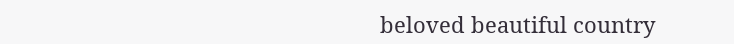beloved beautiful country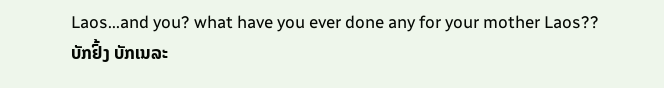Laos...and you? what have you ever done any for your mother Laos??
ບັກຢົ້ງ ບັກເນລະ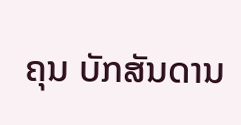ຄຸນ ບັກສັນດານ